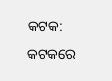କଟକ: କଟକରେ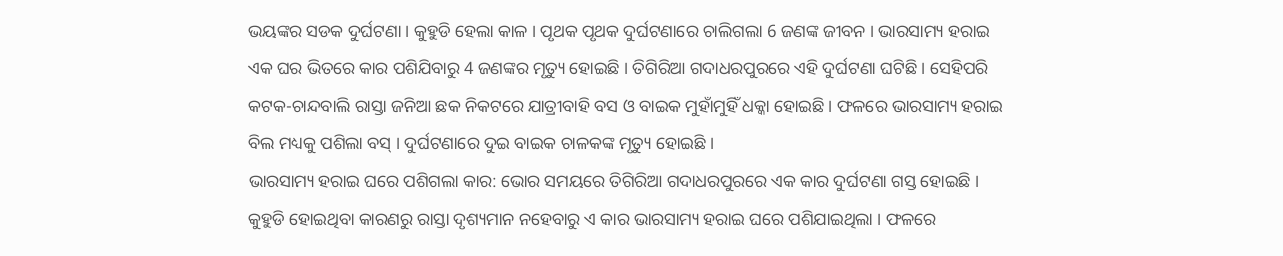ଭୟଙ୍କର ସଡକ ଦୁର୍ଘଟଣା । କୁହୁଡି ହେଲା କାଳ । ପୃଥକ ପୃଥକ ଦୁର୍ଘଟଣାରେ ଚାଲିଗଲା 6 ଜଣଙ୍କ ଜୀବନ । ଭାରସାମ୍ୟ ହରାଇ ଏକ ଘର ଭିତରେ କାର ପଶିଯିବାରୁ 4 ଜଣଙ୍କର ମୃତ୍ୟୁ ହୋଇଛି । ତିଗିରିଆ ଗଦାଧରପୁରରେ ଏହି ଦୁର୍ଘଟଣା ଘଟିଛି । ସେହିପରି କଟକ-ଚାନ୍ଦବାଲି ରାସ୍ତା ଜନିଆ ଛକ ନିକଟରେ ଯାତ୍ରୀବାହି ବସ ଓ ବାଇକ ମୁହାଁମୁହିଁ ଧକ୍କା ହୋଇଛି । ଫଳରେ ଭାରସାମ୍ୟ ହରାଇ ବିଲ ମଧ୍ୟକୁ ପଶିଲା ବସ୍ । ଦୁର୍ଘଟଣାରେ ଦୁଇ ବାଇକ ଚାଳକଙ୍କ ମୃତ୍ୟୁ ହୋଇଛି ।
ଭାରସାମ୍ୟ ହରାଇ ଘରେ ପଶିଗଲା କାର: ଭୋର ସମୟରେ ତିଗିରିଆ ଗଦାଧରପୁରରେ ଏକ କାର ଦୁର୍ଘଟଣା ଗସ୍ତ ହୋଇଛି । କୁହୁଡି ହୋଇଥିବା କାରଣରୁ ରାସ୍ତା ଦୃଶ୍ୟମାନ ନହେବାରୁ ଏ କାର ଭାରସାମ୍ୟ ହରାଇ ଘରେ ପଶିଯାଇଥିଲା । ଫଳରେ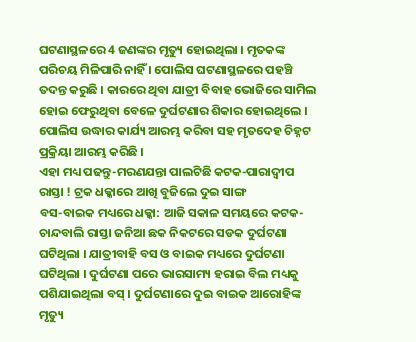ଘଟଣାସ୍ଥଳରେ 4 ଜଣଙ୍କର ମୃତ୍ୟୁ ହୋଇଥିଲା । ମୃତକଙ୍କ ପରିଚୟ ମିଳିପାରି ନାହିଁ । ପୋଲିସ ଘଟଣାସ୍ଥଳରେ ପହଞ୍ଚି ତଦନ୍ତ କରୁଛି । କାରରେ ଥିବା ଯାତ୍ରୀ ବିବାହ ଭୋଜିରେ ସାମିଲ ହୋଇ ଫେରୁଥିବା ବେଳେ ଦୁର୍ଘଟଣାର ଶିକାର ହୋଇଥିଲେ । ପୋଲିସ ଉଦ୍ଧାର କାର୍ଯ୍ୟ ଆରମ୍ଭ କରିବା ସହ ମୃତଦେହ ଚିହ୍ନଟ ପ୍ରକ୍ରିୟା ଆରମ୍ଭ କରିଛି ।
ଏହା ମଧ୍ୟ ପଢନ୍ତୁ-ମରଣଯନ୍ତା ପାଲଟିଛି କଟକ-ପାରାଦ୍ୱୀପ ରାସ୍ତା ! ଟ୍ରକ ଧକ୍କାରେ ଆଖି ବୁଜିଲେ ଦୁଇ ସାଙ୍ଗ
ବସ-ବାଇକ ମଧ୍ୟରେ ଧକ୍କା: ଆଜି ସକାଳ ସମୟରେ କଟକ-ଚାନ୍ଦବାଲି ରାସ୍ତା ଜନିଆ ଛକ ନିକଟରେ ସଡକ ଦୁର୍ଘଟଣା ଘଟିଥିଲା । ଯାତ୍ରୀବାହି ବସ ଓ ବାଇକ ମଧ୍ୟରେ ଦୁର୍ଘଟଣା ଘଟିଥିଲା । ଦୁର୍ଘଟଣା ପରେ ଭାରସାମ୍ୟ ହରାଇ ବିଲ ମଧ୍ୟକୁ ପଶିଯାଇଥିଲା ବସ୍ । ଦୁର୍ଘଟଣାରେ ଦୁଇ ବାଇକ ଆରୋହିଙ୍କ ମୃତ୍ୟୁ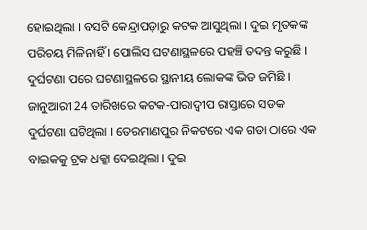ହୋଇଥିଲା । ବସଟି କେନ୍ଦ୍ରାପଡ଼ାରୁ କଟକ ଆସୁଥିଲା । ଦୁଇ ମୃତକଙ୍କ ପରିଚୟ ମିଳିନାହିଁ । ପୋଲିସ ଘଟଣାସ୍ଥଳରେ ପହଞ୍ଚି ତଦନ୍ତ କରୁଛି । ଦୁର୍ଘଟଣା ପରେ ଘଟଣାସ୍ଥଳରେ ସ୍ଥାନୀୟ ଲୋକଙ୍କ ଭିଡ ଜମିଛି ।
ଜାନୁଆରୀ 24 ତାରିଖରେ କଟକ-ପାରାଦ୍ବୀପ ରାସ୍ତାରେ ସଡକ ଦୁର୍ଘଟଣା ଘଟିଥିଲା । ତେରମାଣପୁର ନିକଟରେ ଏକ ଗଡା ଠାରେ ଏକ ବାଇକକୁ ଟ୍ରକ ଧକ୍କା ଦେଇଥିଲା । ଦୁଇ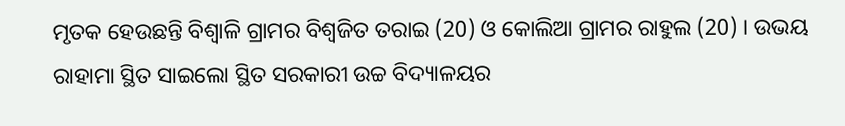ମୃତକ ହେଉଛନ୍ତି ବିଶ୍ବାଳି ଗ୍ରାମର ବିଶ୍ବଜିତ ତରାଇ (20) ଓ କୋଲିଆ ଗ୍ରାମର ରାହୁଲ (20) । ଉଭୟ ରାହାମା ସ୍ଥିତ ସାଇଲୋ ସ୍ଥିତ ସରକାରୀ ଉଚ୍ଚ ବିଦ୍ୟାଳୟର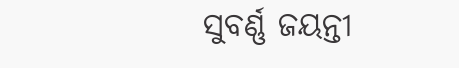ସୁବର୍ଣ୍ଣ ଜୟନ୍ତୀ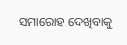ସମାରୋହ ଦେଖିବାକୁ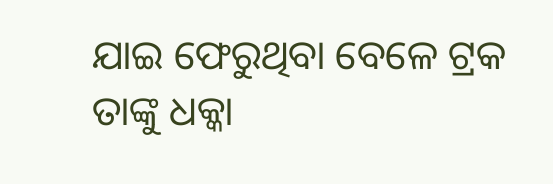ଯାଇ ଫେରୁଥିବା ବେଳେ ଟ୍ରକ ତାଙ୍କୁ ଧକ୍କା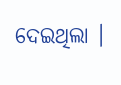ଦେଇଥିଲା ।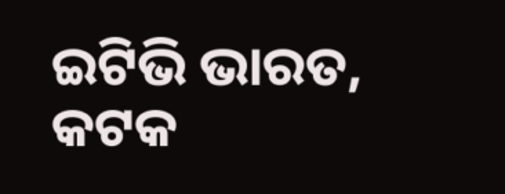ଇଟିଭି ଭାରତ, କଟକ